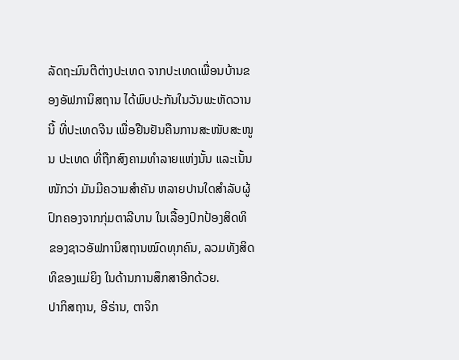ລັດຖະມົນຕີຕ່າງປະເທດ ຈາກປະເທດເພື່ອນບ້ານຂອງອັຟການິສຖານ ໄດ້ພົບປະກັນໃນວັນພະຫັດວານນີ້ ທີ່ປະເທດຈີນ ເພື່ອຢືນຢັນຄືນການສະໜັບສະໜູນ ປະເທດ ທີ່ຖືກສົງຄາມທຳລາຍແຫ່ງນັ້ນ ແລະເນັ້ນ ໜັກວ່າ ມັນມີຄວາມສຳຄັນ ຫລາຍປານໃດສຳລັບຜູ້ປົກຄອງຈາກກຸ່ມຕາລີບານ ໃນເລື້ອງປົກປ້ອງສິດທິ ຂອງຊາວອັຟການິສຖານໝົດທຸກຄົນ, ລວມທັງສິດທິຂອງແມ່ຍິງ ໃນດ້ານການສຶກສາອີກດ້ວຍ.
ປາກິສຖານ, ອີຣ່ານ, ຕາຈິກ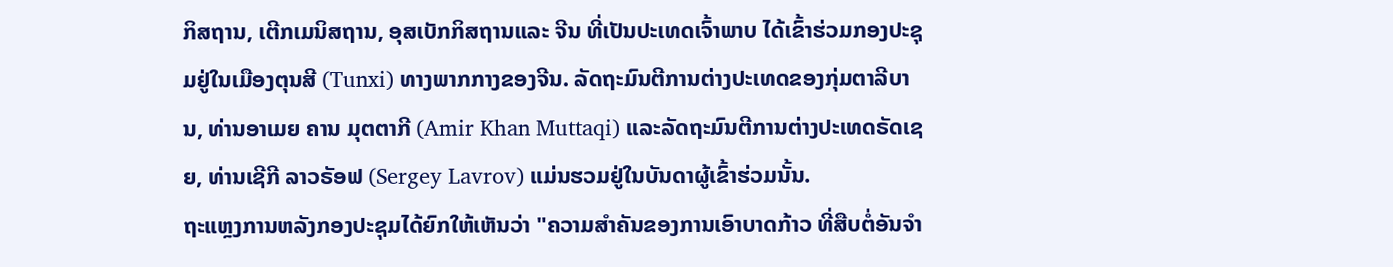ກິສຖານ, ເຕີກເມນິສຖານ, ອຸສເບັກກິສຖານແລະ ຈີນ ທີ່ເປັນປະເທດເຈົ້າພາບ ໄດ້ເຂົ້າຮ່ວມກອງປະຊຸມຢູ່ໃນເມືອງຕຸນສີ (Tunxi) ທາງພາກກາງຂອງຈີນ. ລັດຖະມົນຕີການຕ່າງປະເທດຂອງກຸ່ມຕາລີບານ, ທ່ານອາເມຍ ຄານ ມຸຕຕາກີ (Amir Khan Muttaqi) ແລະລັດຖະມົນຕີການຕ່າງປະເທດຣັດເຊຍ, ທ່ານເຊີກີ ລາວຣັອຟ (Sergey Lavrov) ແມ່ນຮວມຢູ່ໃນບັນດາຜູ້ເຂົ້າຮ່ວມນັ້ນ.
ຖະແຫຼງການຫລັງກອງປະຊຸມໄດ້ຍົກໃຫ້ເຫັນວ່າ "ຄວາມສໍາຄັນຂອງການເອົາບາດກ້າວ ທີ່ສືບຕໍ່ອັນຈໍາ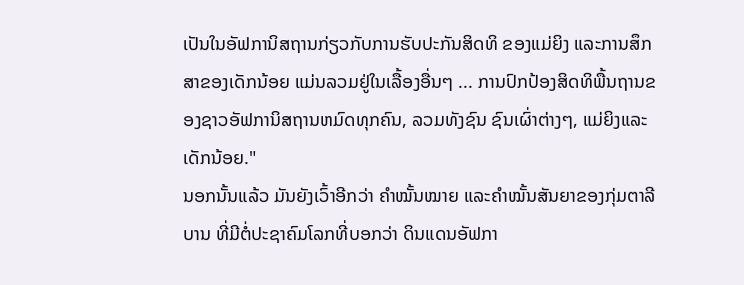ເປັນໃນອັຟການິສຖານກ່ຽວກັບການຮັບປະກັນສິດທິ ຂອງແມ່ຍິງ ແລະການສຶກສາຂອງເດັກນ້ອຍ ແມ່ນລວມຢູ່ໃນເລື້ອງອື່ນໆ ... ການປົກປ້ອງສິດທິພື້ນຖານຂອງຊາວອັຟການິສຖານຫມົດທຸກຄົນ, ລວມທັງຊົນ ຊົນເຜົ່າຕ່າງໆ, ແມ່ຍິງແລະເດັກນ້ອຍ."
ນອກນັ້ນແລ້ວ ມັນຍັງເວົ້າອີກວ່າ ຄຳໝັ້ນໝາຍ ແລະຄຳໝັ້ນສັນຍາຂອງກຸ່ມຕາລີບານ ທີ່ມີຕໍ່ປະຊາຄົມໂລກທີ່ບອກວ່າ ດິນແດນອັຟກາ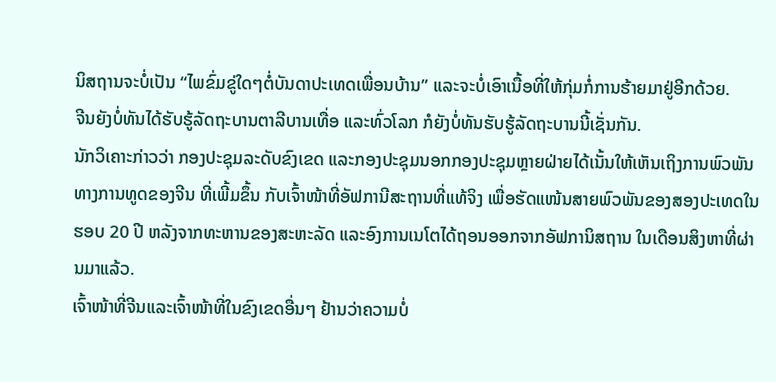ນິສຖານຈະບໍ່ເປັນ “ໄພຂົ່ມຂູ່ໃດໆຕໍ່ບັນດາປະເທດເພື່ອນບ້ານ” ແລະຈະບໍ່ເອົາເນື້ອທີ່ໃຫ້ກຸ່ມກໍ່ການຮ້າຍມາຢູ່ອີກດ້ວຍ.
ຈີນຍັງບໍ່ທັນໄດ້ຮັບຮູ້ລັດຖະບານຕາລີບານເທື່ອ ແລະທົ່ວໂລກ ກໍຍັງບໍ່ທັນຮັບຮູ້ລັດຖະບານນີ້ເຊັ່ນກັນ.
ນັກວິເຄາະກ່າວວ່າ ກອງປະຊຸມລະດັບຂົງເຂດ ແລະກອງປະຊຸມນອກກອງປະຊຸມຫຼາຍຝ່າຍໄດ້ເນັ້ນໃຫ້ເຫັນເຖິງການພົວພັນທາງການທູດຂອງຈີນ ທີ່ເພີ້ມຂຶ້ນ ກັບເຈົ້າໜ້າທີ່ອັຟການີສະຖານທີ່ແທ້ຈິງ ເພື່ອຮັດແໜ້ນສາຍພົວພັນຂອງສອງປະເທດໃນຮອບ 20 ປີ ຫລັງຈາກທະຫານຂອງສະຫະລັດ ແລະອົງການເນໂຕໄດ້ຖອນອອກຈາກອັຟການິສຖານ ໃນເດືອນສິງຫາທີ່ຜ່ານມາແລ້ວ.
ເຈົ້າໜ້າທີ່ຈີນແລະເຈົ້າໜ້າທີ່ໃນຂົງເຂດອື່ນໆ ຢ້ານວ່າຄວາມບໍ່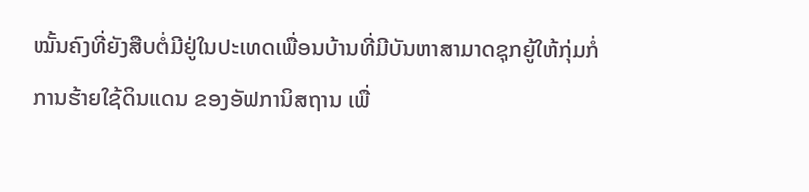ໝັ້ນຄົງທີ່ຍັງສືບຕໍ່ມີຢູ່ໃນປະເທດເພື່ອນບ້ານທີ່ມີບັນຫາສາມາດຊຸກຍູ້ໃຫ້ກຸ່ມກໍ່ການຮ້າຍໃຊ້ດິນແດນ ຂອງອັຟການິສຖານ ເພື່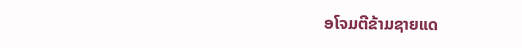ອໂຈມຕີຂ້າມຊາຍແດ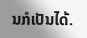ນກໍເປັນໄດ້.